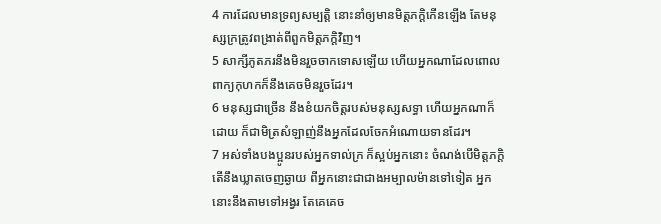4 ការដែលមានទ្រព្យសម្បត្តិ នោះនាំឲ្យមានមិត្តភក្តិកើនឡើង តែមនុស្សក្រត្រូវពង្រាត់ពីពួកមិត្តភក្តិវិញ។
5 សាក្សីភូតភរនឹងមិនរួចចាកទោសឡើយ ហើយអ្នកណាដែលពោលពាក្យកុហកក៏នឹងគេចមិនរួចដែរ។
6 មនុស្សជាច្រើន នឹងខំយកចិត្តរបស់មនុស្សសទ្ធា ហើយអ្នកណាក៏ដោយ ក៏ជាមិត្រសំឡាញ់នឹងអ្នកដែលចែកអំណោយទានដែរ។
7 អស់ទាំងបងប្អូនរបស់អ្នកទាល់ក្រ ក៏ស្អប់អ្នកនោះ ចំណង់បើមិត្តភក្តិ តើនឹងឃ្លាតចេញឆ្ងាយ ពីអ្នកនោះជាជាងអម្បាលម៉ានទៅទៀត អ្នកនោះនឹងតាមទៅអង្វរ តែគេគេច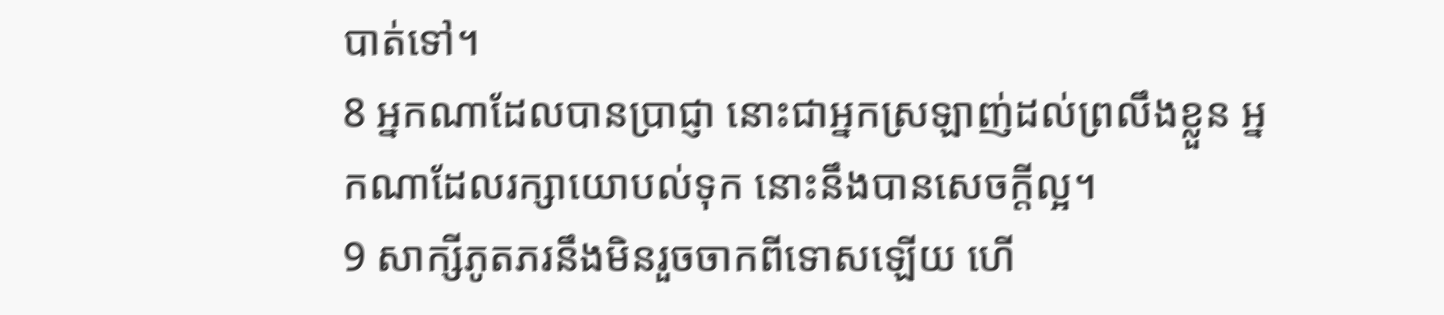បាត់ទៅ។
8 អ្នកណាដែលបានប្រាជ្ញា នោះជាអ្នកស្រឡាញ់ដល់ព្រលឹងខ្លួន អ្នកណាដែលរក្សាយោបល់ទុក នោះនឹងបានសេចក្តីល្អ។
9 សាក្សីភូតភរនឹងមិនរួចចាកពីទោសឡើយ ហើ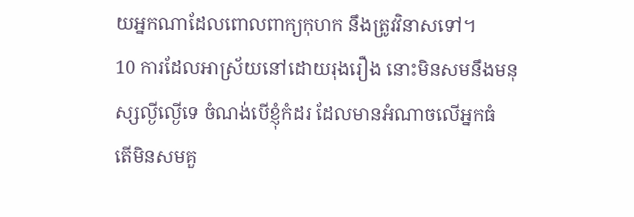យអ្នកណាដែលពោលពាក្យកុហក នឹងត្រូវវិនាសទៅ។
10 ការដែលអាស្រ័យនៅដោយរុងរឿង នោះមិនសមនឹងមនុស្សល្ងីល្ងើទេ ចំណង់បើខ្ញុំកំដរ ដែលមានអំណាចលើអ្នកធំ តើមិនសមគួ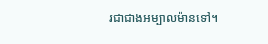រជាជាងអម្បាលម៉ានទៅ។